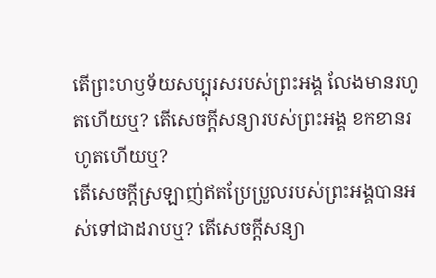តើព្រះហឫទ័យសប្បុរសរបស់ព្រះអង្គ លែងមានរហូតហើយឬ? តើសេចក្ដីសន្យារបស់ព្រះអង្គ ខកខានរហូតហើយឬ?
តើសេចក្ដីស្រឡាញ់ឥតប្រែប្រួលរបស់ព្រះអង្គបានអស់ទៅជាដរាបឬ? តើសេចក្ដីសន្យា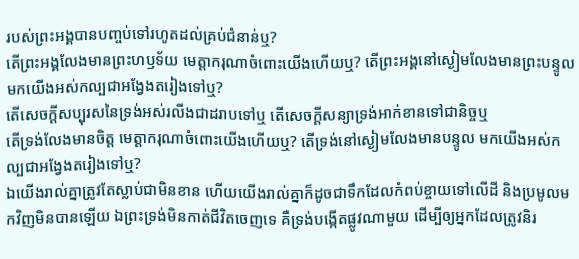របស់ព្រះអង្គបានបញ្ចប់ទៅរហូតដល់គ្រប់ជំនាន់ឬ?
តើព្រះអង្គលែងមានព្រះហឫទ័យ មេត្តាករុណាចំពោះយើងហើយឬ? តើព្រះអង្គនៅស្ងៀមលែងមានព្រះបន្ទូល មកយើងអស់កល្បជាអង្វែងតរៀងទៅឬ?
តើសេចក្ដីសប្បុរសនៃទ្រង់អស់រលីងជាដរាបទៅឬ តើសេចក្ដីសន្យាទ្រង់អាក់ខានទៅជានិច្ចឬ
តើទ្រង់លែងមានចិត្ត មេត្តាករុណាចំពោះយើងហើយឬ? តើទ្រង់នៅស្ងៀមលែងមានបន្ទូល មកយើងអស់កល្បជាអង្វែងតរៀងទៅឬ?
ឯយើងរាល់គ្នាត្រូវតែស្លាប់ជាមិនខាន ហើយយើងរាល់គ្នាក៏ដូចជាទឹកដែលកំពប់ខ្ចាយទៅលើដី និងប្រមូលមកវិញមិនបានឡើយ ឯព្រះទ្រង់មិនកាត់ជីវិតចេញទេ គឺទ្រង់បង្កើតផ្លូវណាមួយ ដើម្បីឲ្យអ្នកដែលត្រូវនិរ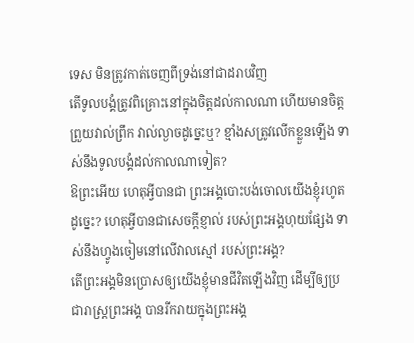ទេស មិនត្រូវកាត់ចេញពីទ្រង់នៅជាដរាបវិញ
តើទូលបង្គំត្រូវពិគ្រោះនៅក្នុងចិត្តដល់កាលណា ហើយមានចិត្តព្រួយវាល់ព្រឹក វាល់ល្ងាចដូច្នេះឬ? ខ្មាំងសត្រូវលើកខ្លួនឡើង ទាស់នឹងទូលបង្គំដល់កាលណាទៀត?
ឱព្រះអើយ ហេតុអ្វីបានជា ព្រះអង្គបោះបង់ចោលយើងខ្ញុំរហូតដូច្នេះ? ហេតុអ្វីបានជាសេចក្ដីខ្ញាល់ របស់ព្រះអង្គហុយផ្សែង ទាស់នឹងហ្វូងចៀមនៅលើវាលស្មៅ របស់ព្រះអង្គ?
តើព្រះអង្គមិនប្រោសឲ្យយើងខ្ញុំមានជីវិតឡើងវិញ ដើម្បីឲ្យប្រជារាស្ត្រព្រះអង្គ បានរីករាយក្នុងព្រះអង្គ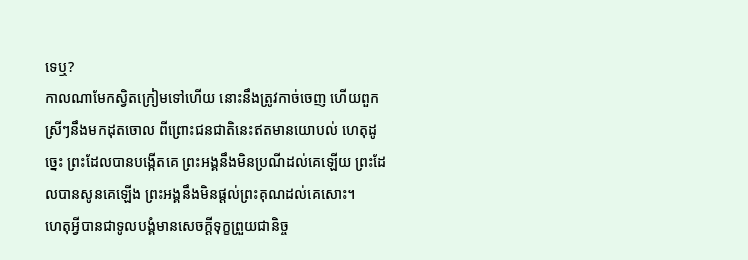ទេឬ?
កាលណាមែកស្វិតក្រៀមទៅហើយ នោះនឹងត្រូវកាច់ចេញ ហើយពួកស្រីៗនឹងមកដុតចោល ពីព្រោះជនជាតិនេះឥតមានយោបល់ ហេតុដូច្នេះ ព្រះដែលបានបង្កើតគេ ព្រះអង្គនឹងមិនប្រណីដល់គេឡើយ ព្រះដែលបានសូនគេឡើង ព្រះអង្គនឹងមិនផ្តល់ព្រះគុណដល់គេសោះ។
ហេតុអ្វីបានជាទូលបង្គំមានសេចក្ដីទុក្ខព្រួយជានិច្ច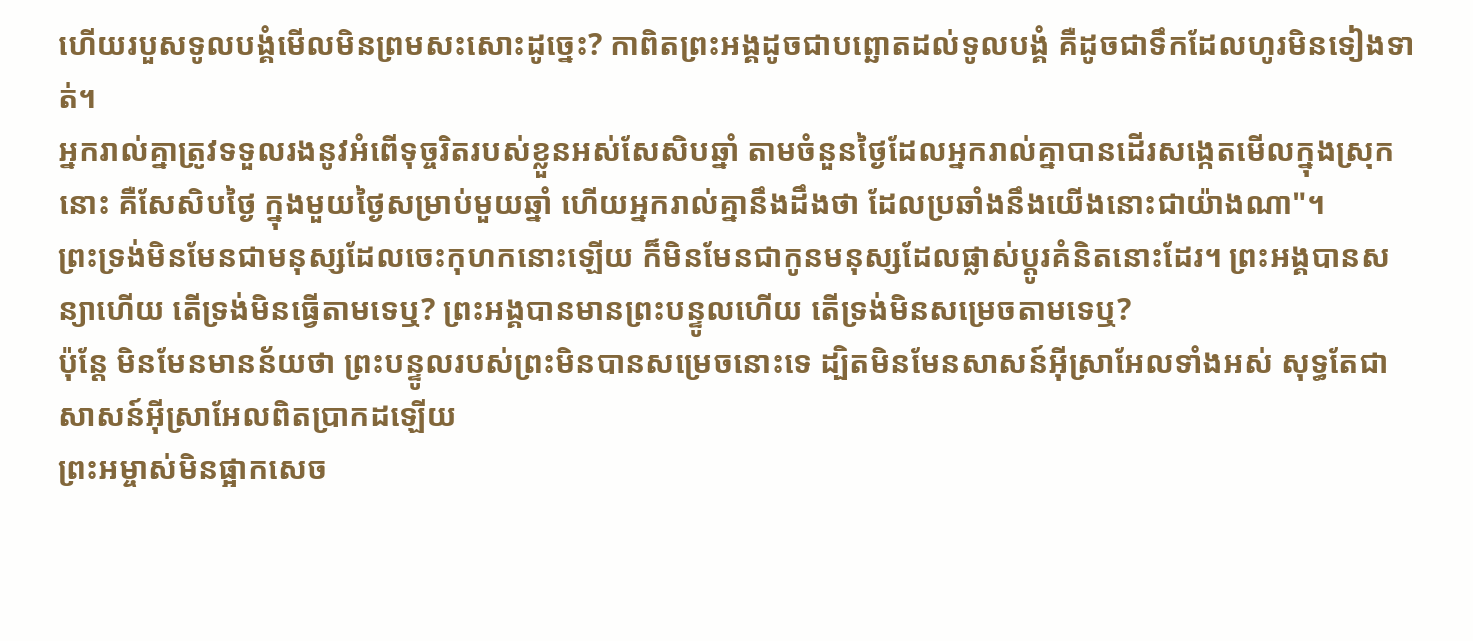ហើយរបួសទូលបង្គំមើលមិនព្រមសះសោះដូច្នេះ? កាពិតព្រះអង្គដូចជាបព្ឆោតដល់ទូលបង្គំ គឺដូចជាទឹកដែលហូរមិនទៀងទាត់។
អ្នករាល់គ្នាត្រូវទទួលរងនូវអំពើទុច្ចរិតរបស់ខ្លួនអស់សែសិបឆ្នាំ តាមចំនួនថ្ងៃដែលអ្នករាល់គ្នាបានដើរសង្កេតមើលក្នុងស្រុកនោះ គឺសែសិបថ្ងៃ ក្នុងមួយថ្ងៃសម្រាប់មួយឆ្នាំ ហើយអ្នករាល់គ្នានឹងដឹងថា ដែលប្រឆាំងនឹងយើងនោះជាយ៉ាងណា"។
ព្រះទ្រង់មិនមែនជាមនុស្សដែលចេះកុហកនោះឡើយ ក៏មិនមែនជាកូនមនុស្សដែលផ្លាស់ប្ដូរគំនិតនោះដែរ។ ព្រះអង្គបានសន្យាហើយ តើទ្រង់មិនធ្វើតាមទេឬ? ព្រះអង្គបានមានព្រះបន្ទូលហើយ តើទ្រង់មិនសម្រេចតាមទេឬ?
ប៉ុន្តែ មិនមែនមានន័យថា ព្រះបន្ទូលរបស់ព្រះមិនបានសម្រេចនោះទេ ដ្បិតមិនមែនសាសន៍អ៊ីស្រាអែលទាំងអស់ សុទ្ធតែជាសាសន៍អ៊ីស្រាអែលពិតប្រាកដឡើយ
ព្រះអម្ចាស់មិនផ្អាកសេច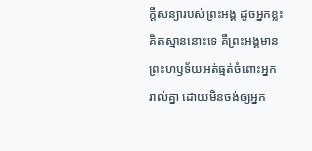ក្ដីសន្យារបស់ព្រះអង្គ ដូចអ្នកខ្លះគិតស្មាននោះទេ គឺព្រះអង្គមានព្រះហឫទ័យអត់ធ្មត់ចំពោះអ្នករាល់គ្នា ដោយមិនចង់ឲ្យអ្នក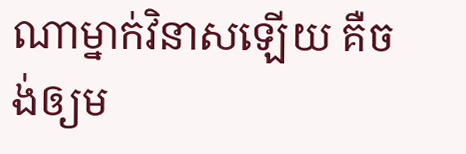ណាម្នាក់វិនាសឡើយ គឺចង់ឲ្យម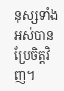នុស្សទាំងអស់បានប្រែចិត្តវិញ។